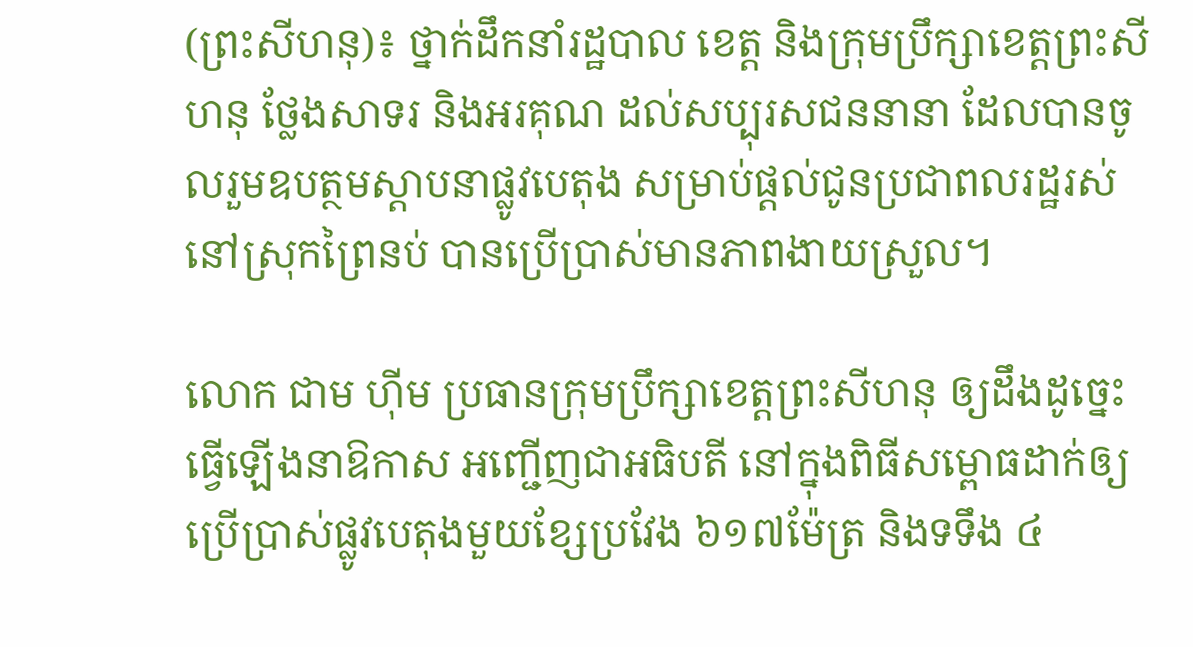(ព្រះសីហនុ)៖ ថ្នាក់ដឹកនាំរដ្ឋបាល ខេត្ត និងក្រុមប្រឹក្សាខេត្តព្រះសីហនុ ថ្លែងសាទរ និងអរគុណ ដល់សប្បុរសជននានា ដែលបានចូលរួមឧបត្ថមស្ដាបនាផ្លូវបេតុង សម្រាប់ផ្តល់ជូនប្រជាពលរដ្ឋរស់នៅស្រុកព្រៃនប់ បានប្រើប្រាស់មានភាពងាយស្រួល។

លោក ជាម ហុីម ប្រធានក្រុមប្រឹក្សាខេត្តព្រះសីហនុ ឲ្យដឹងដូច្នេះ ធ្វើឡើងនាឱកាស អញ្ជើញជាអធិបតី នៅក្នុងពិធីសម្ពោធដាក់ឲ្យប្រើប្រាស់ផ្លូវបេតុងមួយខ្សែប្រវែង ៦១៧ម៉ែត្រ និងទទឹង ៤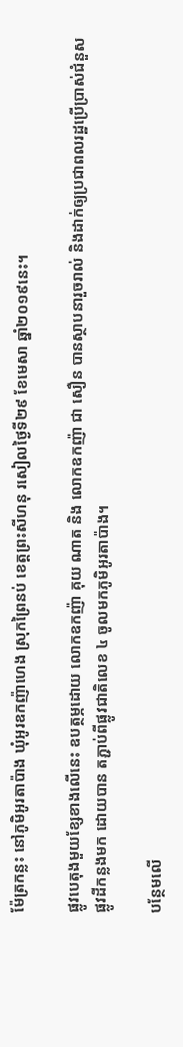ម៉ែត្រកន្លះ នៅភូមិអូរតាប៉ាង ឃុំអូរឧកញ៉ាហេង ស្រុកព្រៃនប់ ខេត្តព្រះសីហនុ រសៀលថ្ងៃទី២៩ ខែមេសា ឆ្នាំ២០១៩នេះ។

ផ្លូវបេតុងមួយខ្សែខាងលើនេះ ឧបត្ថម្ភដោយ លោកឧកញ៉ា គុយ ណាត និង លោកឧកញ៉ា ជា សឿន បានស្ថាបនារួចរាល់ និងដាក់ឲ្យប្រជាពលរដ្ឋប្រើប្រាស់ជំនួសផ្លូវដីកន្លងមក ដោយបាន តភ្ជាប់ពីផ្លូវជាតិលេខ ៤ ចូលមកភូមិអូរតាប៉ាង។

បន្ថែមលើ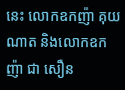នេះ លោកឧកញ៉ា គុយ ណាត និងលោកឧកញ៉ា ជា សឿន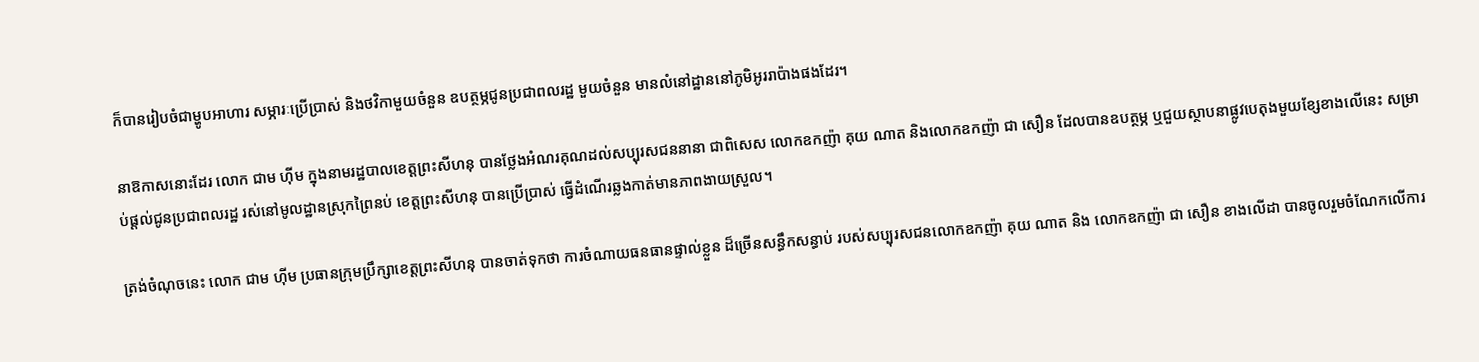ក៏បានរៀបចំជាម្ហូបអាហារ សម្ភារៈប្រើប្រាស់ និងថវិកាមួយចំនួន ឧបត្ថម្ភជូនប្រជាពលរដ្ឋ មួយចំនួន មានលំនៅដ្ឋាននៅភូមិអូររាប៉ាងផងដែរ។

នាឱកាសនោះដែរ លោក ជាម ហ៊ីម ក្នុងនាមរដ្ឋបាលខេត្តព្រះសីហនុ បានថ្លែងអំណរគុណដល់សប្បុរសជននានា ជាពិសេស លោកឧកញ៉ា គុយ ណាត និងលោកឧកញ៉ា ជា សឿន ដែលបានឧបត្ថម្ភ ឬជួយស្ថាបនាផ្លូវបេតុងមួយខ្សែខាងលើនេះ សម្រាប់ផ្តល់ជូនប្រជាពលរដ្ឋ រស់នៅមូលដ្ឋានស្រុកព្រៃនប់ ខេត្តព្រះសីហនុ បានប្រើប្រាស់ ធ្វើដំណើរឆ្លងកាត់មានភាពងាយស្រួល។

ត្រង់ចំណុចនេះ លោក ជាម ហ៊ីម ប្រធានក្រុមប្រឹក្សាខេត្តព្រះសីហនុ បានចាត់ទុកថា ការចំណាយធនធានផ្ទាល់ខ្លួន ដ៏ច្រើនសន្ធឹកសន្ធាប់ របស់សប្បុរសជនលោកឧកញ៉ា គុយ ណាត និង លោកឧកញ៉ា ជា សឿន ខាងលើដា បានចូលរួមចំណែកលើការ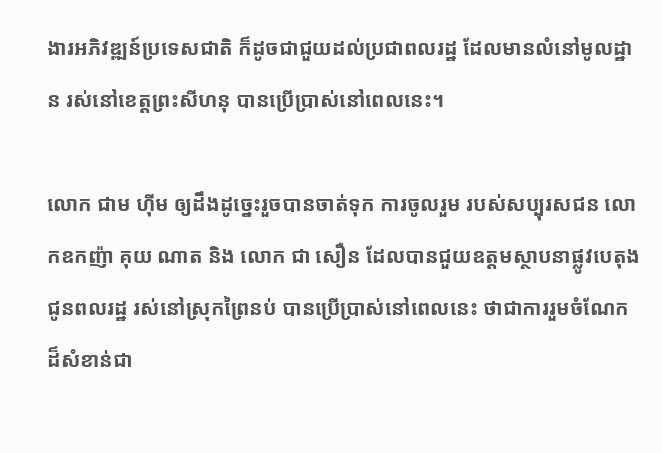ងារអភិវឌ្ឍន៍ប្រទេសជាតិ ក៏ដូចជាជួយដល់ប្រជាពលរដ្ឋ ដែលមានលំនៅមូលដ្ឋាន រស់នៅខេត្តព្រះសីហនុ បានប្រើប្រាស់នៅពេលនេះ។

លោក ជាម ហ៊ីម ឲ្យដឹងដូច្នេះរួចបានចាត់ទុក ការចូលរួម របស់សប្បុរសជន លោកឧកញ៉ា គុយ ណាត និង លោក ជា សឿន ដែលបានជួយឧត្តមស្ថាបនាផ្លូវបេតុង ជូនពលរដ្ឋ រស់នៅស្រុកព្រៃនប់ បានប្រើប្រាស់នៅពេលនេះ ថាជាការរួមចំណែក ដ៏សំខាន់ជា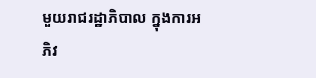មួយរាជរដ្ឋាភិបាល ក្នុងការអភិវ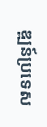ឌ្ឍន៍ប្រទេស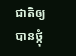ជាតិឲ្យបានថ្កុំ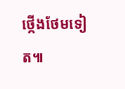ថ្កើងថែមទៀត៕